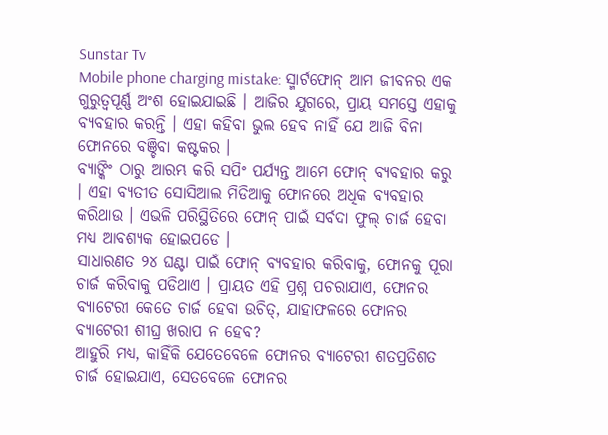Sunstar Tv
Mobile phone charging mistake: ସ୍ମାର୍ଟଫୋନ୍ ଆମ ଜୀବନର ଏକ ଗୁରୁତ୍ୱପୂର୍ଣ୍ଣ ଅଂଶ ହୋଇଯାଇଛି । ଆଜିର ଯୁଗରେ, ପ୍ରାୟ ସମସ୍ତେ ଏହାକୁ ବ୍ୟବହାର କରନ୍ତି । ଏହା କହିବା ଭୁଲ ହେବ ନାହିଁ ଯେ ଆଜି ବିନା ଫୋନରେ ବଞ୍ଚିବା କଷ୍ଟକର ।
ବ୍ୟାଙ୍କିଂ ଠାରୁ ଆରମ୍ଭ କରି ସପିଂ ପର୍ଯ୍ୟନ୍ତ ଆମେ ଫୋନ୍ ବ୍ୟବହାର କରୁ । ଏହା ବ୍ୟତୀତ ସୋସିଆଲ ମିଡିଆକୁ ଫୋନରେ ଅଧିକ ବ୍ୟବହାର କରିଥାଉ । ଏଭଳି ପରିସ୍ଥିତିରେ ଫୋନ୍ ପାଇଁ ସର୍ବଦା ଫୁଲ୍ ଚାର୍ଜ ହେବା ମଧ୍ୟ ଆବଶ୍ୟକ ହୋଇପଡେ ।
ସାଧାରଣତ ୨୪ ଘଣ୍ଟା ପାଇଁ ଫୋନ୍ ବ୍ୟବହାର କରିବାକୁ, ଫୋନକୁ ପୂରା ଚାର୍ଜ କରିବାକୁ ପଡିଥାଏ । ପ୍ରାୟତ ଏହି ପ୍ରଶ୍ନ ପଚରାଯାଏ, ଫୋନର ବ୍ୟାଟେରୀ କେତେ ଚାର୍ଜ ହେବା ଉଚିତ୍, ଯାହାଫଳରେ ଫୋନର ବ୍ୟାଟେରୀ ଶୀଘ୍ର ଖରାପ ନ ହେବ?
ଆହୁରି ମଧ୍ୟ, କାହିଁକି ଯେତେବେଳେ ଫୋନର ବ୍ୟାଟେରୀ ଶତପ୍ରତିଶତ ଚାର୍ଜ ହୋଇଯାଏ, ସେତବେଳେ ଫୋନର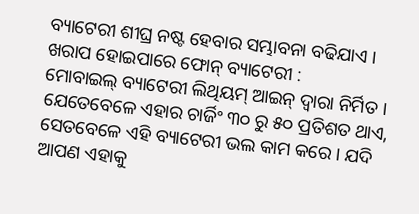ବ୍ୟାଟେରୀ ଶୀଘ୍ର ନଷ୍ଟ ହେବାର ସମ୍ଭାବନା ବଢିଯାଏ ।
ଖରାପ ହୋଇପାରେ ଫୋନ୍ ବ୍ୟାଟେରୀ :
ମୋବାଇଲ୍ ବ୍ୟାଟେରୀ ଲିଥିୟମ୍ ଆଇନ୍ ଦ୍ୱାରା ନିର୍ମିତ । ଯେତେବେଳେ ଏହାର ଚାର୍ଜିଂ ୩୦ ରୁ ୫୦ ପ୍ରତିଶତ ଥାଏ, ସେତବେଳେ ଏହି ବ୍ୟାଟେରୀ ଭଲ କାମ କରେ । ଯଦି ଆପଣ ଏହାକୁ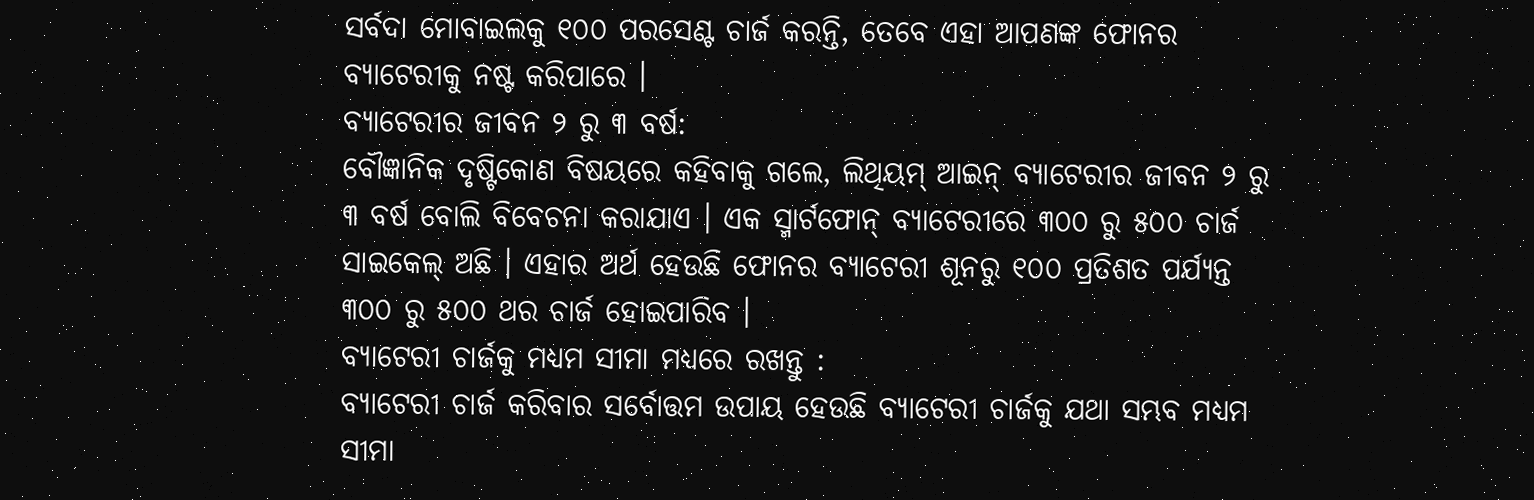ସର୍ବଦା ମୋବାଇଲକୁ ୧୦୦ ପରସେଣ୍ଟ ଚାର୍ଜ କରନ୍ତି, ତେବେ ଏହା ଆପଣଙ୍କ ଫୋନର ବ୍ୟାଟେରୀକୁ ନଷ୍ଟ କରିପାରେ ।
ବ୍ୟାଟେରୀର ଜୀବନ ୨ ରୁ ୩ ବର୍ଷ:
ବୌଜ୍ଞାନିକ ଦୃଷ୍ଟିକୋଣ ବିଷୟରେ କହିବାକୁ ଗଲେ, ଲିଥିୟମ୍ ଆଇନ୍ ବ୍ୟାଟେରୀର ଜୀବନ ୨ ରୁ ୩ ବର୍ଷ ବୋଲି ବିବେଚନା କରାଯାଏ । ଏକ ସ୍ମାର୍ଟଫୋନ୍ ବ୍ୟାଟେରୀରେ ୩୦୦ ରୁ ୫୦୦ ଚାର୍ଜ ସାଇକେଲ୍ ଅଛି । ଏହାର ଅର୍ଥ ହେଉଛି ଫୋନର ବ୍ୟାଟେରୀ ଶୂନରୁ ୧୦୦ ପ୍ରତିଶତ ପର୍ଯ୍ୟନ୍ତ ୩୦୦ ରୁ ୫୦୦ ଥର ଚାର୍ଜ ହୋଇପାରିବ ।
ବ୍ୟାଟେରୀ ଚାର୍ଜକୁ ମଧ୍ୟମ ସୀମା ମଧ୍ୟରେ ରଖନ୍ତୁ :
ବ୍ୟାଟେରୀ ଚାର୍ଜ କରିବାର ସର୍ବୋତ୍ତମ ଉପାୟ ହେଉଛି ବ୍ୟାଟେରୀ ଚାର୍ଜକୁ ଯଥା ସମ୍ଭବ ମଧ୍ୟମ ସୀମା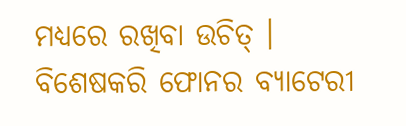ମଧ୍ୟରେ ରଖିବା ଉଚିତ୍ । ବିଶେଷକରି ଫୋନର ବ୍ୟାଟେରୀ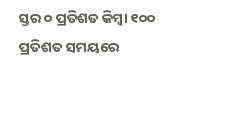ସ୍ତର ୦ ପ୍ରତିଶତ କିମ୍ବା ୧୦୦ ପ୍ରତିଶତ ସମୟରେ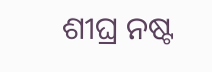ଶୀଘ୍ର ନଷ୍ଟ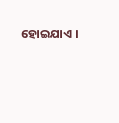ହୋଇଯାଏ ।